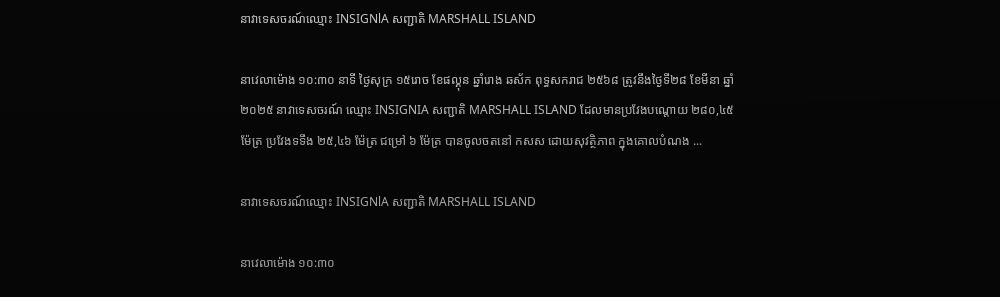នាវាទេសចរណ៍ឈ្មោះ INSIGNlA សញ្ជាតិ MARSHALL ISLAND

នាវេលាម៉ោង ១០:៣០ នាទី ថ្ងៃសុក្រ ១៥រោច ខែផល្គុន ឆ្នាំរោង ឆស័ក ពុទ្ធសករាជ ២៥៦៨ ត្រូវនឹងថ្ងៃទី២៨ ខែមីនា ឆ្នាំ២០២៥ នាវាទេសចរណ៍ ឈ្មោះ INSIGNIA សញ្ជាតិ MARSHALL ISLAND ដែលមានប្រវែងបណ្តោយ ២៨០,៤៥ ម៉ែត្រ ប្រវែងទទឹង ២៥,៤៦ ម៉ែត្រ ជម្រៅ ៦ ម៉ែត្រ បានចូលចតនៅ កសស ដោយសុវត្ថិភាព ក្នុងគោលបំណង ...

នាវាទេសចរណ៍ឈ្មោះ INSIGNlA សញ្ជាតិ MARSHALL ISLAND

នាវេលាម៉ោង ១០:៣០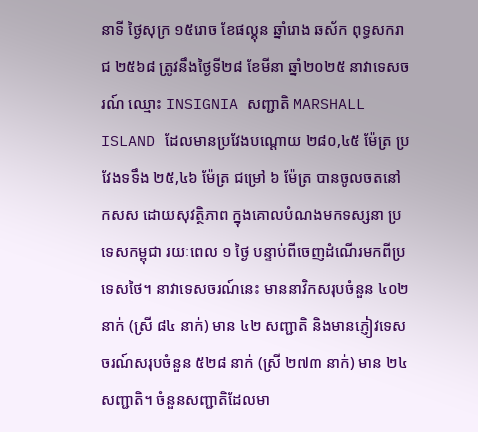នាទី ថ្ងៃសុក្រ ១៥រោច ខែផល្គុន ឆ្នាំរោង ឆស័ក ពុទ្ធសករាជ ២៥៦៨ ត្រូវនឹងថ្ងៃទី២៨ ខែមីនា ឆ្នាំ២០២៥ នាវាទេសចរណ៍ ឈ្មោះ INSIGNIA សញ្ជាតិ MARSHALL ISLAND ដែលមានប្រវែងបណ្តោយ ២៨០,៤៥ ម៉ែត្រ ប្រវែងទទឹង ២៥,៤៦ ម៉ែត្រ ជម្រៅ ៦ ម៉ែត្រ បានចូលចតនៅ កសស ដោយសុវត្ថិភាព ក្នុងគោលបំណងមកទស្សនា ប្រទេសកម្ពុជា រយៈពេល ១ ថ្ងៃ បន្ទាប់ពីចេញដំណើរមកពីប្រទេសថៃ។ នាវាទេសចរណ៍នេះ មាននាវិកសរុបចំនួន ៤០២ នាក់ (ស្រី ៨៤ នាក់) មាន ៤២ សញ្ជាតិ និងមានភ្ញៀវទេសចរណ៍សរុបចំនួន ៥២៨ នាក់ (ស្រី ២៧៣ នាក់) មាន ២៤ សញ្ជាតិ។ ចំនួនសញ្ជាតិដែលមា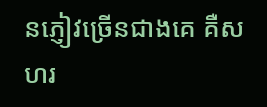នភ្ញៀវច្រើនជាងគេ គឺសហរ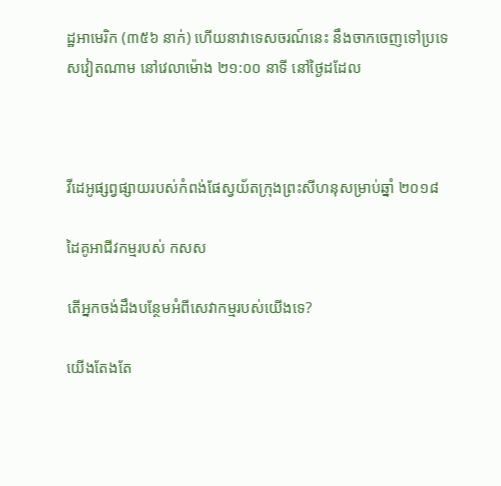ដ្ឋអាមេរិក (៣៥៦ នាក់) ហើយនាវាទេសចរណ៍នេះ នឹងចាកចេញទៅប្រទេសវៀតណាម នៅវេលាម៉ោង ២១:០០ នាទី នៅថ្ងៃដដែល



វីដេអូផ្សព្វផ្សាយរបស់កំពង់ផែស្វយ័តក្រុងព្រះសីហនុសម្រាប់ឆ្នាំ ២០១៨

ដៃគូអាជីវកម្មរបស់ កសស

តើអ្នកចង់ដឹងបន្ថែមអំពីសេវាកម្មរបស់យើងទេ?

យើងតែងតែ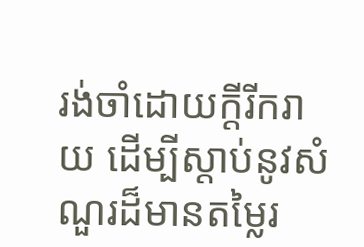រង់ចាំដោយក្ដីរីករាយ ដើម្បីស្តាប់នូវសំណួរដ៏មានតម្លៃរ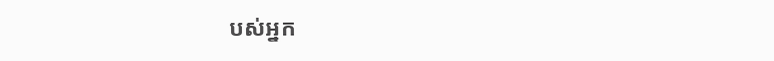បស់អ្នក